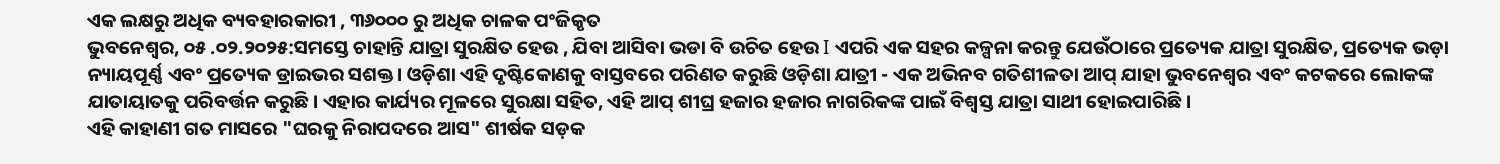ଏକ ଲକ୍ଷରୁ ଅଧିକ ବ୍ୟବହାରକାରୀ , ୩୬୦୦୦ ରୁ ଅଧିକ ଚାଳକ ପଂଜିକୃତ
ଭୁବନେଶ୍ୱର, ୦୫ .୦୨.୨୦୨୫:ସମସ୍ତେ ଚାହାନ୍ତି ଯାତ୍ରା ସୁରକ୍ଷିତ ହେଉ , ଯିବା ଆସିବା ଭଡା ବି ଉଚିତ ହେଉ I ଏପରି ଏକ ସହର କଳ୍ପନା କରନ୍ତୁ ଯେଉଁଠାରେ ପ୍ରତ୍ୟେକ ଯାତ୍ରା ସୁରକ୍ଷିତ, ପ୍ରତ୍ୟେକ ଭଡ଼ା ନ୍ୟାୟପୂର୍ଣ୍ଣ ଏବଂ ପ୍ରତ୍ୟେକ ଡ୍ରାଇଭର ସଶକ୍ତ। ଓଡ଼ିଶା ଏହି ଦୃଷ୍ଟିକୋଣକୁ ବାସ୍ତବରେ ପରିଣତ କରୁଛି ଓଡ଼ିଶା ଯାତ୍ରୀ - ଏକ ଅଭିନବ ଗତିଶୀଳତା ଆପ୍ ଯାହା ଭୁବନେଶ୍ୱର ଏବଂ କଟକରେ ଲୋକଙ୍କ ଯାତାୟାତକୁ ପରିବର୍ତ୍ତନ କରୁଛି। ଏହାର କାର୍ଯ୍ୟର ମୂଳରେ ସୁରକ୍ଷା ସହିତ, ଏହି ଆପ୍ ଶୀଘ୍ର ହଜାର ହଜାର ନାଗରିକଙ୍କ ପାଇଁ ବିଶ୍ୱସ୍ତ ଯାତ୍ରା ସାଥୀ ହୋଇପାରିଛି ।
ଏହି କାହାଣୀ ଗତ ମାସରେ "ଘରକୁ ନିରାପଦରେ ଆସ" ଶୀର୍ଷକ ସଡ଼କ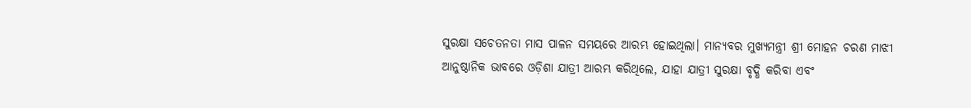ସୁରକ୍ଷା ସଚେତନତା ମାସ ପାଳନ ସମୟରେ ଆରମ୍ଭ ହୋଇଥିଲା। ମାନ୍ୟବର ମୁଖ୍ୟମନ୍ତ୍ରୀ ଶ୍ରୀ ମୋହନ ଚରଣ ମାଝୀ ଆନୁଷ୍ଠାନିକ ଭାବରେ ଓଡ଼ିଶା ଯାତ୍ରୀ ଆରମ୍ଭ କରିଥିଲେ, ଯାହା ଯାତ୍ରୀ ସୁରକ୍ଷା ବୃଦ୍ଧି କରିବା ଏବଂ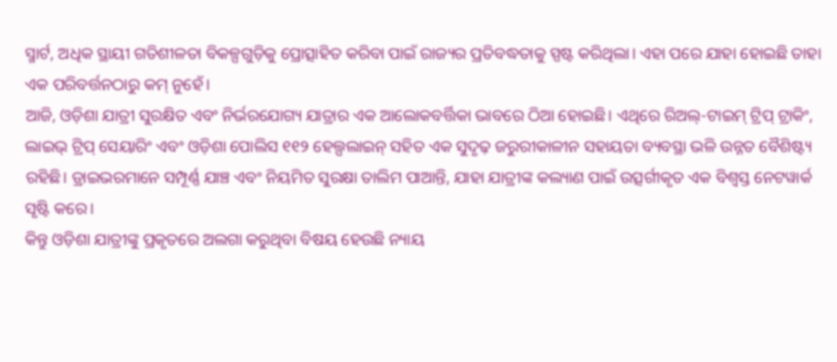ସ୍ମାର୍ଟ, ଅଧିକ ସ୍ଥାୟୀ ଗତିଶୀଳତା ବିକଳ୍ପଗୁଡ଼ିକୁ ପ୍ରୋତ୍ସାହିତ କରିବା ପାଇଁ ରାଜ୍ୟର ପ୍ରତିବଦ୍ଧତାକୁ ସ୍ପଷ୍ଟ କରିଥିଲା। ଏହା ପରେ ଯାହା ହୋଇଛି ତାହା ଏକ ପରିବର୍ତ୍ତନଠାରୁ କମ୍ ନୁହେଁ।
ଆଜି, ଓଡ଼ିଶା ଯାତ୍ରୀ ସୁରକ୍ଷିତ ଏବଂ ନିର୍ଭରଯୋଗ୍ୟ ଯାତ୍ରାର ଏକ ଆଲୋକବର୍ତ୍ତିକା ଭାବରେ ଠିଆ ହୋଇଛି। ଏଥିରେ ରିଅଲ୍-ଟାଇମ୍ ଟ୍ରିପ୍ ଟ୍ରାକିଂ, ଲାଇଭ୍ ଟ୍ରିପ୍ ସେୟାରିଂ ଏବଂ ଓଡ଼ିଶା ପୋଲିସ ୧୧୨ ହେଲ୍ପଲାଇନ୍ ସହିତ ଏକ ସୁଦୃଢ଼ ଜରୁରୀକାଳୀନ ସହାୟତା ବ୍ୟବସ୍ଥା ଭଳି ଉନ୍ନତ ବୈଶିଷ୍ଟ୍ୟ ରହିଛି। ଡ୍ରାଇଭରମାନେ ସମ୍ପୂର୍ଣ୍ଣ ଯାଞ୍ଚ ଏବଂ ନିୟମିତ ସୁରକ୍ଷା ତାଲିମ ପାଆନ୍ତି, ଯାହା ଯାତ୍ରୀଙ୍କ କଲ୍ୟାଣ ପାଇଁ ଉତ୍ସର୍ଗୀକୃତ ଏକ ବିଶ୍ୱସ୍ତ ନେଟୱାର୍କ ସୃଷ୍ଟି କରେ।
କିନ୍ତୁ ଓଡ଼ିଶା ଯାତ୍ରୀଙ୍କୁ ପ୍ରକୃତରେ ଅଲଗା କରୁଥିବା ବିଷୟ ହେଉଛି ନ୍ୟାୟ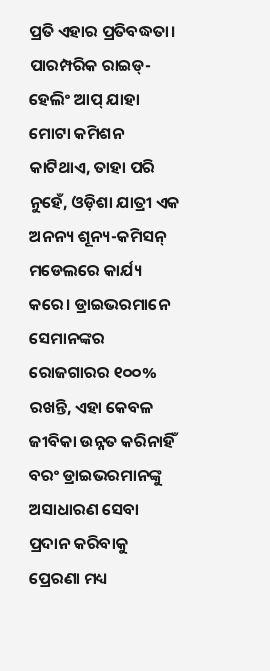ପ୍ରତି ଏହାର ପ୍ରତିବଦ୍ଧତା। ପାରମ୍ପରିକ ରାଇଡ୍-ହେଲିଂ ଆପ୍ ଯାହା ମୋଟା କମିଶନ କାଟିଥାଏ, ତାହା ପରି ନୁହେଁ, ଓଡ଼ିଶା ଯାତ୍ରୀ ଏକ ଅନନ୍ୟ ଶୂନ୍ୟ-କମିସନ୍ ମଡେଲରେ କାର୍ଯ୍ୟ କରେ। ଡ୍ରାଇଭରମାନେ ସେମାନଙ୍କର ରୋଜଗାରର ୧୦୦% ରଖନ୍ତି, ଏହା କେବଳ ଜୀବିକା ଉନ୍ନତ କରିନାହିଁ ବରଂ ଡ୍ରାଇଭରମାନଙ୍କୁ ଅସାଧାରଣ ସେବା ପ୍ରଦାନ କରିବାକୁ ପ୍ରେରଣା ମଧ୍ୟ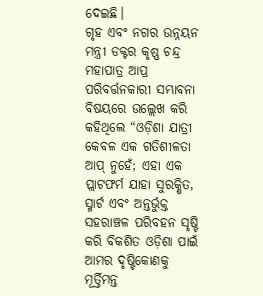ଦେଇଛି।
ଗୃହ ଏବଂ ନଗର ଉନ୍ନୟନ ମନ୍ତ୍ରୀ ଡକ୍ଟର କୃଷ୍ଣ ଚନ୍ଦ୍ର ମହାପାତ୍ର ଆପ୍ର ପରିବର୍ତ୍ତନକାରୀ ସମ୍ଭାବନା ବିଷୟରେ ଉଲ୍ଲେଖ କରି କହିଥିଲେ “ଓଡ଼ିଶା ଯାତ୍ରୀ କେବଳ ଏକ ଗତିଶୀଳତା ଆପ୍ ନୁହେଁ; ଏହା ଏକ ପ୍ଲାଟଫର୍ମ ଯାହା ସୁରକ୍ଷିତ, ସ୍ମାର୍ଟ ଏବଂ ଅନ୍ତର୍ଭୁକ୍ତ ସହରାଞ୍ଚଳ ପରିବହନ ସୃଷ୍ଟି କରି ବିକଶିତ ଓଡ଼ିଶା ପାଇଁ ଆମର ଦୃଷ୍ଟିକୋଣକୁ ମୂର୍ତ୍ତିମନ୍ତ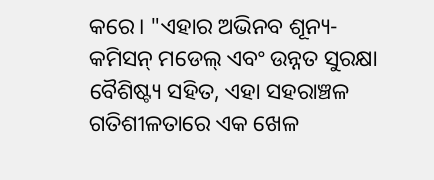କରେ। "ଏହାର ଅଭିନବ ଶୂନ୍ୟ-କମିସନ୍ ମଡେଲ୍ ଏବଂ ଉନ୍ନତ ସୁରକ୍ଷା ବୈଶିଷ୍ଟ୍ୟ ସହିତ, ଏହା ସହରାଞ୍ଚଳ ଗତିଶୀଳତାରେ ଏକ ଖେଳ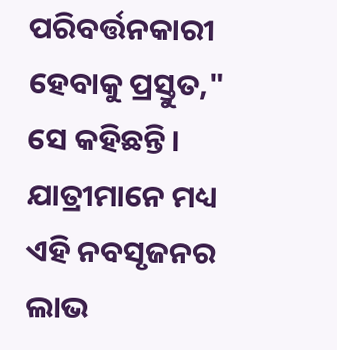ପରିବର୍ତ୍ତନକାରୀ ହେବାକୁ ପ୍ରସ୍ତୁତ," ସେ କହିଛନ୍ତି।
ଯାତ୍ରୀମାନେ ମଧ୍ୟ ଏହି ନବସୃଜନର ଲାଭ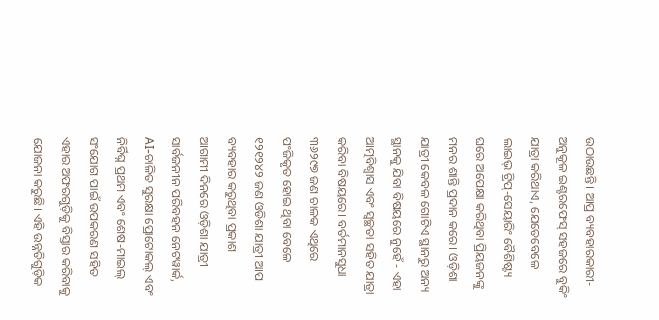ଉଠାଉଛନ୍ତି। ଆପ୍ର ବ୍ୟବହାରକାରୀ-ଅନୁକୂଳ ଇଣ୍ଟରଫେସ୍ ସହଜରେ ବୁକିଂ ଯାତ୍ରା କରିଥାଏ, ଯେତେବେଳେ ଲାଇଭ୍ ଟ୍ରିପ୍-ସେୟାରିଂ ବୈଶିଷ୍ଟ୍ୟ ଘରେ ଅପେକ୍ଷା କରିଥିବା ପ୍ରିୟଜନଙ୍କୁ ମନର ଶାନ୍ତି ପ୍ରଦାନ କରେ। ଓଡ଼ିଶା ଯାତ୍ରୀ କେବଳ ଗୋଟିଏ ସ୍ଥାନରୁ ଅନ୍ୟ ସ୍ଥାନକୁ ଯିବା ବିଷୟରେ ନୁହେଁ - ଏହା ଆତ୍ମବିଶ୍ୱାସ ଏବଂ ସ୍ୱଚ୍ଛତା ସହିତ ଯାତ୍ରା କରିବା ବିଷୟରେ। ବର୍ତମାନସୁଧା ୩୬୨୯୭ ଜଣ ଚାଳକ ଏଥିରେ ପଂଜିକୃତ ହୋଇ ଥିବା ବେଳେ ୧୨୧୨୪୨ ଜଣ ଓଡିଶା ଯାତ୍ରୀ ଆପ ବ୍ୟବହାର କରୁଥିବା ପ୍ରକାଶ
ଆଗାମୀ ଦିନରେ ଓଡ଼ିଶା ଯାତ୍ରୀ ସାର୍ବଜନୀନ ପରିବହନ ନେଟୱାର୍କ, AI-ଚାଳିତ ସୁରକ୍ଷା ପ୍ରୋଟୋକଲ୍ ଏବଂ ନିର୍ବିଘ୍ନ ପ୍ରଥମ ଏବଂ ଶେଷ-ମାଇଲ୍ ସଂଯୋଗ ପାଇଁ ଉପକରଣ ସହିତ ଏହାର ଅଫରଗୁଡ଼ିକୁ ବିସ୍ତାର କରିବାକୁ ଯୋଜନା କରୁଛି। ଏହି ଉନ୍ନତିଗୁଡ଼ିକ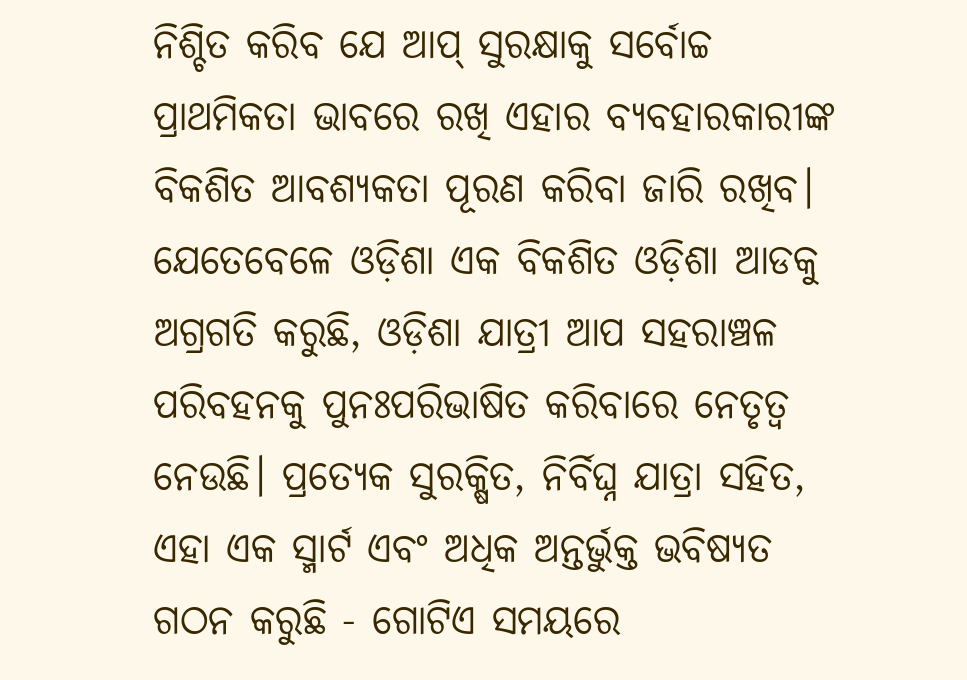ନିଶ୍ଚିତ କରିବ ଯେ ଆପ୍ ସୁରକ୍ଷାକୁ ସର୍ବୋଚ୍ଚ ପ୍ରାଥମିକତା ଭାବରେ ରଖି ଏହାର ବ୍ୟବହାରକାରୀଙ୍କ ବିକଶିତ ଆବଶ୍ୟକତା ପୂରଣ କରିବା ଜାରି ରଖିବ।
ଯେତେବେଳେ ଓଡ଼ିଶା ଏକ ବିକଶିତ ଓଡ଼ିଶା ଆଡକୁ ଅଗ୍ରଗତି କରୁଛି, ଓଡ଼ିଶା ଯାତ୍ରୀ ଆପ ସହରାଞ୍ଚଳ ପରିବହନକୁ ପୁନଃପରିଭାଷିତ କରିବାରେ ନେତୃତ୍ୱ ନେଉଛି। ପ୍ରତ୍ୟେକ ସୁରକ୍ଷିତ, ନିର୍ବିଘ୍ନ ଯାତ୍ରା ସହିତ, ଏହା ଏକ ସ୍ମାର୍ଟ ଏବଂ ଅଧିକ ଅନ୍ତର୍ଭୁକ୍ତ ଭବିଷ୍ୟତ ଗଠନ କରୁଛି - ଗୋଟିଏ ସମୟରେ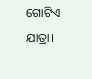ଗୋଟିଏ ଯାତ୍ରା।